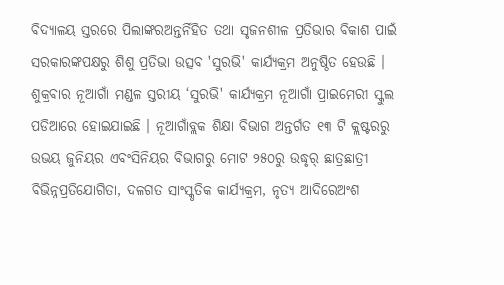ବିଦ୍ୟାଳୟ ସ୍ତରରେ ପିଲାଙ୍କରଅନ୍ତର୍ନିହିତ ତଥା ସୃଜନଶୀଳ ପ୍ରତିଭାର ବିକାଶ ପାଇଁ ସରକାରଙ୍କପକ୍ଷରୁ ଶିଶୁ ପ୍ରତିଭା ଉତ୍ସବ 'ସୁରଭି' କାର୍ଯ୍ୟକ୍ରମ ଅନୁଷ୍ଠିତ ହେଉଛି ।
ଶୁକ୍ରବାର ନୂଆଗାଁ ମଣ୍ଡଳ ସ୍ତରୀୟ ‘ସୁରଭି' କାର୍ଯ୍ୟକ୍ରମ ନୂଆଗାଁ ପ୍ରାଇମେରୀ ସ୍କୁଲ ପଡିଆରେ ହୋଇଯାଇଛି । ନୂଆଗାଁବ୍ଲକ ଶିକ୍ଷା ବିଭାଗ ଅନ୍ତର୍ଗତ ୧୩ ଟି କ୍ଲଷ୍ଟରରୁ ଉଭୟ ଜୁନିୟର ଏବଂସିନିୟର ବିଭାଗରୁ ମୋଟ ୨୫୦ରୁ ଉଦ୍ଧୃର୍ ଛାତ୍ରଛାତ୍ରୀ ବିଭିନ୍ନପ୍ରତିଯୋଗିତା, ଦଳଗତ ସାଂସ୍କୃତିକ କାର୍ଯ୍ୟକ୍ରମ, ନୃତ୍ୟ ଆଦିରେଅଂଶ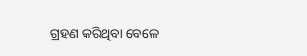ଗ୍ରହଣ କରିଥିବା ବେଳେ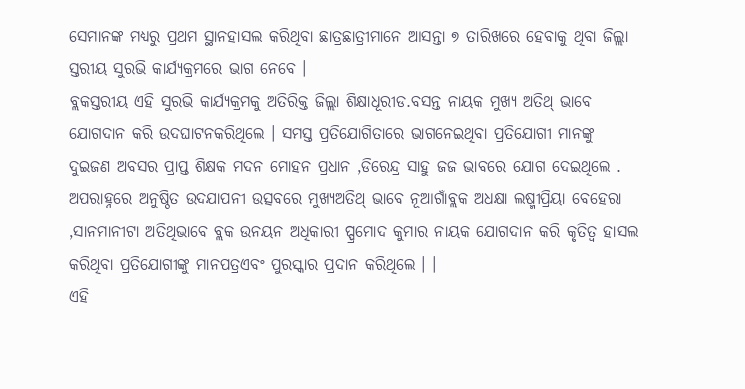ସେମାନଙ୍କ ମଧ୍ୟରୁ ପ୍ରଥମ ସ୍ଥାନହାସଲ କରିଥିବା ଛାତ୍ରଛାତ୍ରୀମାନେ ଆସନ୍ତା ୭ ତାରିଖରେ ହେବାକୁ ଥିବା ଜିଲ୍ଲା ସ୍ତରୀୟ ସୁରଭି କାର୍ଯ୍ୟକ୍ରମରେ ଭାଗ ନେବେ ।
ବ୍ଲକସ୍ତରୀୟ ଏହି ସୁରଭି କାର୍ଯ୍ୟକ୍ରମକୁ ଅତିରିକ୍ତ ଜିଲ୍ଲା ଶିକ୍ଷାଧୂରୀଡ.ବସନ୍ତ ନାୟକ ମୁଖ୍ୟ ଅତିଥ୍ ଭାବେ ଯୋଗଦାନ କରି ଉଦଘାଟନକରିଥିଲେ । ସମସ୍ତ ପ୍ରତିଯୋଗିତାରେ ଭାଗନେଇଥିବା ପ୍ରତିଯୋଗୀ ମାନଙ୍କୁ ଦୁଇଜଣ ଅବସର ପ୍ରାପ୍ତ ଶିକ୍ଷକ ମଦନ ମୋହନ ପ୍ରଧାନ ,ଡିରେନ୍ଦ୍ର ସାହୁ ଜଜ ଭାବରେ ଯୋଗ ଦେଇଥିଲେ . ଅପରାହ୍ନରେ ଅନୁଷ୍ଠିତ ଉଦଯାପନୀ ଉତ୍ସବରେ ମୁଖ୍ୟଅତିଥ୍ ଭାବେ ନୂଆଗାଁବ୍ଲକ ଅଧକ୍ଷା ଲଷ୍ମୀପ୍ରିୟା ବେହେରା ,ସାନମାନୀଟା ଅତିଥିଭାବେ ବ୍ଲକ ଉନୟନ ଅଧିକାରୀ ପ୍ପ୍ରମୋଦ କୁମାର ନାୟକ ଯୋଗଦାନ କରି କୃତିତ୍ୱ ହାସଲ କରିଥିବା ପ୍ରତିଯୋଗୀଙ୍କୁ ମାନପତ୍ରଏବଂ ପୁରସ୍କାର ପ୍ରଦାନ କରିଥିଲେ । ।
ଏହି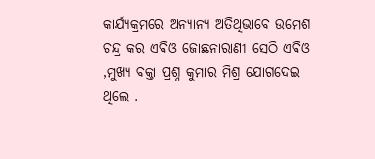କାର୍ଯ୍ୟକ୍ରମରେ ଅନ୍ୟାନ୍ୟ ଅତିଥିଭାବେ ଉମେଶ ଚନ୍ଦ୍ର କର ଏଵିଓ ଜୋଛନାରାଣୀ ସେଠି ଏଵିଓ ,ମୁଖ୍ୟ ବକ୍ତା ପ୍ରଶ୍ନ କୁମାର ମିଶ୍ର ଯୋଗଦେଇ ଥିଲେ .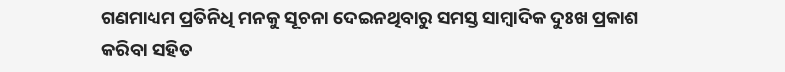ଗଣମାଧ୍ୟମ ପ୍ରତିନିଧି ମନକୁ ସୂଚନା ଦେଇନଥିବାରୁ ସମସ୍ତ ସାମ୍ବାଦିକ ଦୁଃଖ ପ୍ରକାଶ କରିବା ସହିତ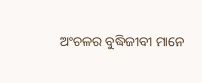ଅଂଚଳର ବୁଦ୍ଧିଜୀବୀ ମାନେ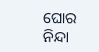ଘୋର ନିନ୍ଦା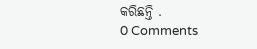କରିଛନ୍ତି .
0 Comments